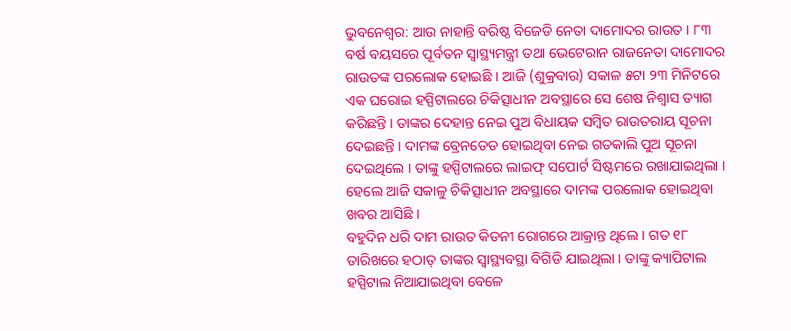ଭୁବନେଶ୍ୱର: ଆଉ ନାହାନ୍ତି ବରିଷ୍ଠ ବିଜେଡି ନେତା ଦାମୋଦର ରାଉତ । ୮୩ ବର୍ଷ ବୟସରେ ପୂର୍ବତନ ସ୍ବାସ୍ଥ୍ୟମନ୍ତ୍ରୀ ତଥା ଭେଟେରାନ ରାଜନେତା ଦାମୋଦର ରାଉତଙ୍କ ପରଲୋକ ହୋଇଛି । ଆଜି (ଶୁକ୍ରବାର) ସକାଳ ୫ଟା ୨୩ ମିନିଟରେ ଏକ ଘରୋଇ ହସ୍ପିଟାଲରେ ଚିକିତ୍ସାଧୀନ ଅବସ୍ଥାରେ ସେ ଶେଷ ନିଶ୍ୱାସ ତ୍ୟାଗ କରିଛନ୍ତି । ତାଙ୍କର ଦେହାନ୍ତ ନେଇ ପୁଅ ବିଧାୟକ ସମ୍ବିତ ରାଉତରାୟ ସୂଚନା ଦେଇଛନ୍ତି । ଦାମଙ୍କ ବ୍ରେନଡେଡ ହୋଇଥିବା ନେଇ ଗତକାଲି ପୁଅ ସୂଚନା ଦେଇଥିଲେ । ତାଙ୍କୁ ହସ୍ପିଟାଲରେ ଲାଇଫ୍ ସପୋର୍ଟ ସିଷ୍ଟମରେ ରଖାଯାଇଥିଲା । ହେଲେ ଆଜି ସକାଳୁ ଚିକିତ୍ସାଧୀନ ଅବସ୍ଥାରେ ଦାମଙ୍କ ପରଲୋକ ହୋଇଥିବା ଖବର ଆସିଛି ।
ବହୁଦିନ ଧରି ଦାମ ରାଉତ କିଡନୀ ରୋଗରେ ଆକ୍ରାନ୍ତ ଥିଲେ । ଗତ ୧୮ ତାରିଖରେ ହଠାତ୍ ତାଙ୍କର ସ୍ୱାସ୍ଥ୍ୟବସ୍ଥା ବିଗିଡି ଯାଇଥିଲା । ତାଙ୍କୁ କ୍ୟାପିଟାଲ ହସ୍ପିଟାଲ ନିଆଯାଇଥିବା ବେଳେ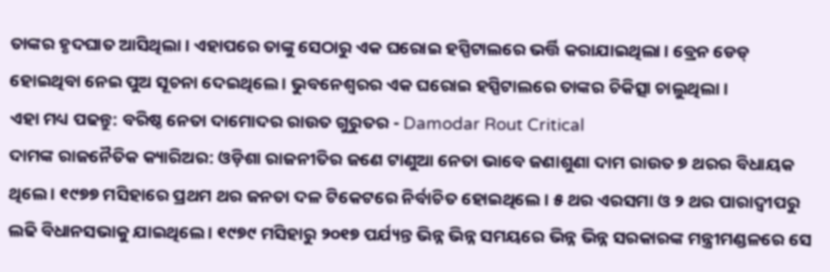ତାଙ୍କର ହୃଦଘାତ ଆସିଥିଲା । ଏହାପରେ ତାଙ୍କୁ ସେଠାରୁ ଏକ ଘରୋଇ ହସ୍ପିଟାଲରେ ଭର୍ତ୍ତି କରାଯାଇଥିଲା । ବ୍ରେନ ଡେଡ୍ ହୋଇଥିବା ନେଇ ପୁଅ ସୂଚନା ଦେଇଥିଲେ । ଭୁବନେଶ୍ୱରର ଏକ ଘରୋଇ ହସ୍ପିଟାଲରେ ତାଙ୍କର ଚିକିତ୍ସା ଚାଲୁଥିଲା ।
ଏହା ମଧ୍ୟ ପଢନ୍ତୁ: ବରିଷ୍ଠ ନେତା ଦାମୋଦର ରାଉତ ଗୁରୁତର - Damodar Rout Critical
ଦାମଙ୍କ ରାଜନୈତିକ କ୍ୟାରିଅର: ଓଡ଼ିଶା ରାଜନୀତିର ଜଣେ ଟାଣୁଆ ନେତା ଭାବେ ଜଣାଶୁଣା ଦାମ ରାଉତ ୭ ଥରର ବିଧାୟକ ଥିଲେ । ୧୯୭୭ ମସିହାରେ ପ୍ରଥମ ଥର ଜନତା ଦଳ ଟିକେଟରେ ନିର୍ବାଚିତ ହୋଇଥିଲେ । ୫ ଥର ଏରସମା ଓ ୨ ଥର ପାରାଦ୍ୱୀପରୁ ଲଢି ବିଧାନସଭାକୁ ଯାଇଥିଲେ । ୧୯୭୯ ମସିହାରୁ ୨୦୧୭ ପର୍ଯ୍ୟନ୍ତ ଭିନ୍ନ ଭିନ୍ନ ସମୟରେ ଭିନ୍ନ ଭିନ୍ନ ସରକାରଙ୍କ ମନ୍ତ୍ରୀମଣ୍ଡଳରେ ସେ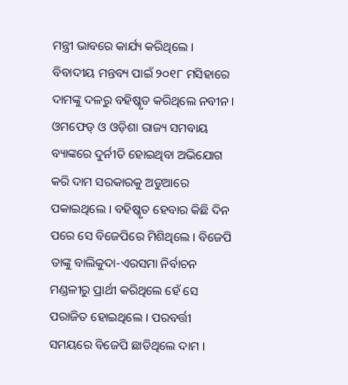ମନ୍ତ୍ରୀ ଭାବରେ କାର୍ଯ୍ୟ କରିଥିଲେ ।
ବିବାଦୀୟ ମନ୍ତବ୍ୟ ପାଇଁ ୨୦୧୮ ମସିହାରେ ଦାମଙ୍କୁ ଦଳରୁ ବହିଷ୍କୃତ କରିଥିଲେ ନବୀନ । ଓମଫେଡ୍ ଓ ଓଡ଼ିଶା ରାଜ୍ୟ ସମବାୟ ବ୍ୟାଙ୍କରେ ଦୁର୍ନୀତି ହୋଇଥିବା ଅଭିଯୋଗ କରି ଦାମ ସରକାରକୁ ଅଡୁଆରେ ପକାଇଥିଲେ । ବହିଷ୍କୃତ ହେବାର କିଛି ଦିନ ପରେ ସେ ବିଜେପିରେ ମିଶିଥିଲେ । ବିଜେପି ତାଙ୍କୁ ବାଲିକୁଦା-ଏରସମା ନିର୍ବାଚନ ମଣ୍ଡଳୀରୁ ପ୍ରାର୍ଥୀ କରିଥିଲେ ହେଁ ସେ ପରାଜିତ ହୋଇଥିଲେ । ପରବର୍ତ୍ତୀ ସମୟରେ ବିଜେପି ଛାଡିଥିଲେ ଦାମ ।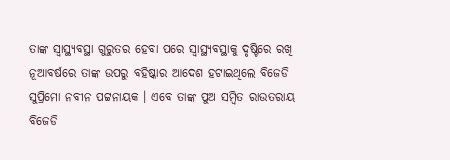ତାଙ୍କ ସ୍ବାସ୍ଥ୍ୟବସ୍ଥା ଗୁରୁତର ହେବା ପରେ ସ୍ବାସ୍ଥ୍ୟବସ୍ଥାକୁ ଦୃଷ୍ଟିରେ ରଖି ନୂଆବର୍ଷରେ ତାଙ୍କ ଉପରୁ ବହିଷ୍କାର ଆଦେଶ ହଟାଇଥିଲେ ବିଜେଡି ସୁପ୍ରିମୋ ନବୀନ ପଟ୍ଟନାୟକ । ଏବେ ତାଙ୍କ ପୁଅ ସମ୍ବିତ ରାଉତରାୟ ବିଜେଡି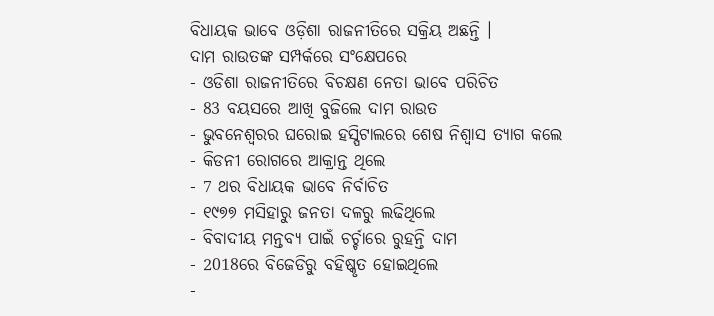ବିଧାୟକ ଭାବେ ଓଡ଼ିଶା ରାଜନୀତିରେ ସକ୍ରିୟ ଅଛନ୍ତି ।
ଦାମ ରାଉତଙ୍କ ସମ୍ପର୍କରେ ସଂକ୍ଷେପରେ
- ଓଡିଶା ରାଜନୀତିରେ ବିଚକ୍ଷଣ ନେତା ଭାବେ ପରିଚିତ
- 83 ବୟସରେ ଆଖି ବୁଜିଲେ ଦାମ ରାଉତ
- ଭୁବନେଶ୍ବରର ଘରୋଇ ହସ୍ପିଟାଲରେ ଶେଷ ନିଶ୍ବାସ ତ୍ୟାଗ କଲେ
- କିଡନୀ ରୋଗରେ ଆକ୍ରାନ୍ତ ଥିଲେ
- 7 ଥର ବିଧାୟକ ଭାବେ ନିର୍ବାଚିତ
- ୧୯୭୭ ମସିହାରୁ ଜନତା ଦଳରୁ ଲଢିଥିଲେ
- ବିବାଦୀୟ ମନ୍ତବ୍ୟ ପାଇଁ ଚର୍ଚ୍ଚାରେ ରୁହନ୍ତି ଦାମ
- 2018ରେ ବିଜେଡିରୁ ବହିଷ୍କୃତ ହୋଇଥିଲେ
-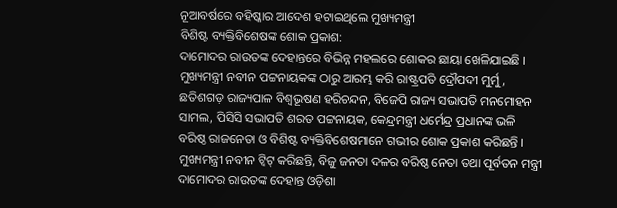ନୂଆବର୍ଷରେ ବହିଷ୍କାର ଆଦେଶ ହଟାଇଥିଲେ ମୁଖ୍ୟମନ୍ତ୍ରୀ
ବିଶିଷ୍ଟ ବ୍ୟକ୍ତିବିଶେଷଙ୍କ ଶୋକ ପ୍ରକାଶ:
ଦାମୋଦର ରାଉତଙ୍କ ଦେହାନ୍ତରେ ବିଭିନ୍ନ ମହଲରେ ଶୋକର ଛାୟା ଖେଳିଯାଇଛି । ମୁଖ୍ୟମନ୍ତ୍ରୀ ନବୀନ ପଟ୍ଟନାୟକଙ୍କ ଠାରୁ ଆରମ୍ଭ କରି ରାଷ୍ଟ୍ରପତି ଦ୍ରୌପଦୀ ମୁର୍ମୁ, ଛତିଶଗଡ଼ ରାଜ୍ୟପାଳ ବିଶ୍ୱଭୂଷଣ ହରିଚନ୍ଦନ, ବିଜେପି ରାଜ୍ୟ ସଭାପତି ମନମୋହନ ସାମଲ, ପିସିସି ସଭାପତି ଶରତ ପଟ୍ଟନାୟକ, କେନ୍ଦ୍ରମନ୍ତ୍ରୀ ଧର୍ମେନ୍ଦ୍ର ପ୍ରଧାନଙ୍କ ଭଳି ବରିଷ୍ଠ ରାଜନେତା ଓ ବିଶିଷ୍ଟ ବ୍ୟକ୍ତିବିଶେଷମାନେ ଗଭୀର ଶୋକ ପ୍ରକାଶ କରିଛନ୍ତି ।
ମୁଖ୍ୟମନ୍ତ୍ରୀ ନବୀନ ଟ୍ବିଟ୍ କରିଛନ୍ତି, ବିଜୁ ଜନତା ଦଳର ବରିଷ୍ଠ ନେତା ତଥା ପୂର୍ବତନ ମନ୍ତ୍ରୀ ଦାମୋଦର ରାଉତଙ୍କ ଦେହାନ୍ତ ଓଡ଼ିଶା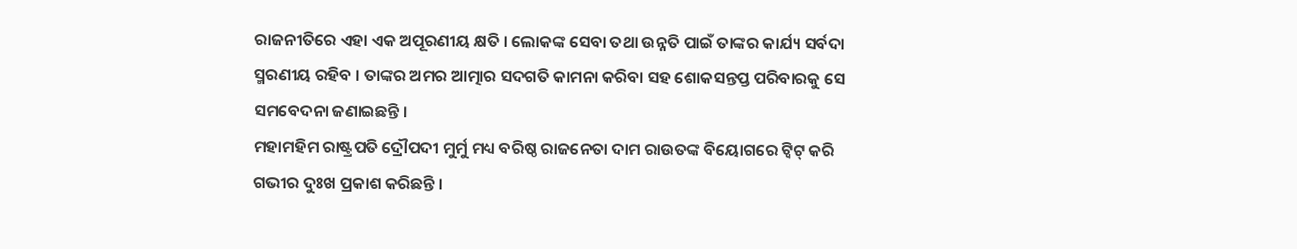ରାଜନୀତିରେ ଏହା ଏକ ଅପୂରଣୀୟ କ୍ଷତି । ଲୋକଙ୍କ ସେବା ତଥା ଉନ୍ନତି ପାଇଁ ତାଙ୍କର କାର୍ଯ୍ୟ ସର୍ବଦା ସ୍ମରଣୀୟ ରହିବ । ତାଙ୍କର ଅମର ଆତ୍ମାର ସଦଗତି କାମନା କରିବା ସହ ଶୋକସନ୍ତପ୍ତ ପରିବାରକୁ ସେ ସମବେଦନା ଜଣାଇଛନ୍ତି ।
ମହାମହିମ ରାଷ୍ଟ୍ରପତି ଦ୍ରୌପଦୀ ମୁର୍ମୁ ମଧ୍ୟ ବରିଷ୍ଠ ରାଜନେତା ଦାମ ରାଉତଙ୍କ ବିୟୋଗରେ ଟ୍ବିଟ୍ କରି ଗଭୀର ଦୁଃଖ ପ୍ରକାଶ କରିଛନ୍ତି ।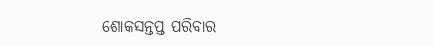ଶୋକସନ୍ତପ୍ତ ପରିବାର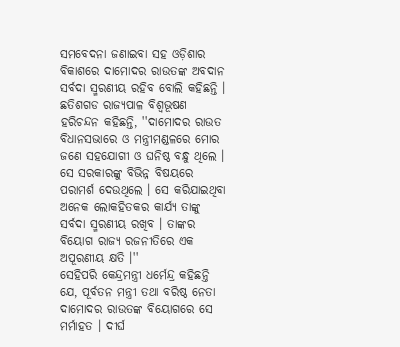ସମବେଦନା ଜଣାଇବା ସହ ଓଡ଼ିଶାର ବିକାଶରେ ଦାମୋଦର ରାଉତଙ୍କ ଅବଦାନ ସର୍ବଦା ସ୍ମରଣୀୟ ରହିବ ବୋଲି କହିଛନ୍ତି ।
ଛତିଶଗଡ ରାଜ୍ୟପାଳ ବିଶ୍ୱଭୂଷଣ ହରିଚନ୍ଦନ କହିଛନ୍ତି, ''ଦାମୋଦର ରାଉତ ବିଧାନସଭାରେ ଓ ମନ୍ତ୍ରୀମଣ୍ଡଳରେ ମୋର ଜଣେ ସହଯୋଗୀ ଓ ଘନିଷ୍ଠ ବନ୍ଧୁ ଥିଲେ । ସେ ସରକାରଙ୍କୁ ବିଭିନ୍ନ ବିଷୟରେ ପରାମର୍ଶ ଦେଉଥିଲେ । ସେ କରିଯାଇଥିବା ଅନେକ ଲୋକହିତକର କାର୍ଯ୍ୟ ତାଙ୍କୁ ସର୍ବଦା ସ୍ମରଣୀୟ ରଖିବ । ତାଙ୍କର ବିୟୋଗ ରାଜ୍ୟ ରଜନୀତିରେ ଏକ ଅପୂରଣୀୟ କ୍ଷତି ।''
ସେହିପରି କେନ୍ଦ୍ରମନ୍ତ୍ରୀ ଧର୍ମେନ୍ଦ୍ର କହିଛନ୍ତି ଯେ, ପୂର୍ବତନ ମନ୍ତ୍ରୀ ତଥା ବରିଷ୍ଠ ନେତା ଦାମୋଦର ରାଉତଙ୍କ ବିୟୋଗରେ ସେ ମର୍ମାହତ । ଦୀର୍ଘ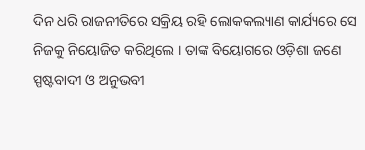ଦିନ ଧରି ରାଜନୀତିରେ ସକ୍ରିୟ ରହି ଲୋକକଲ୍ୟାଣ କାର୍ଯ୍ୟରେ ସେ ନିଜକୁ ନିୟୋଜିତ କରିଥିଲେ । ତାଙ୍କ ବିୟୋଗରେ ଓଡ଼ିଶା ଜଣେ ସ୍ପଷ୍ଟବାଦୀ ଓ ଅନୁଭବୀ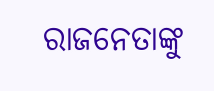ରାଜନେତାଙ୍କୁ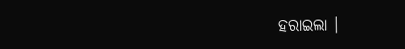ହରାଇଲା ।